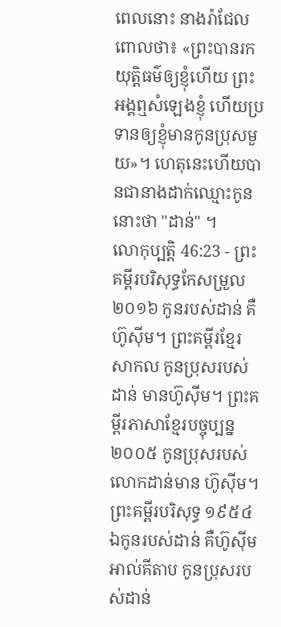ពេលនោះ នាងរ៉ាជែលពោលថា៖ «ព្រះបានរកយុត្តិធម៌ឲ្យខ្ញុំហើយ ព្រះអង្គឮសំឡេងខ្ញុំ ហើយប្រទានឲ្យខ្ញុំមានកូនប្រុសមួយ»។ ហេតុនេះហើយបានជានាងដាក់ឈ្មោះកូននោះថា "ដាន់" ។
លោកុប្បត្តិ 46:23 - ព្រះគម្ពីរបរិសុទ្ធកែសម្រួល ២០១៦ កូនរបស់ដាន់ គឺហ៊ូស៊ីម។ ព្រះគម្ពីរខ្មែរសាកល កូនប្រុសរបស់ដាន់ មានហ៊ូស៊ីម។ ព្រះគម្ពីរភាសាខ្មែរបច្ចុប្បន្ន ២០០៥ កូនប្រុសរបស់លោកដាន់មាន ហ៊ូស៊ីម។ ព្រះគម្ពីរបរិសុទ្ធ ១៩៥៤ ឯកូនរបស់ដាន់ គឺហ៊ូស៊ីម អាល់គីតាប កូនប្រុសរបស់ដាន់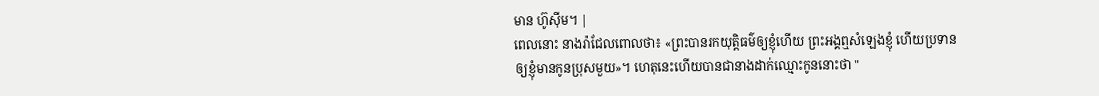មាន ហ៊ូស៊ីម។ |
ពេលនោះ នាងរ៉ាជែលពោលថា៖ «ព្រះបានរកយុត្តិធម៌ឲ្យខ្ញុំហើយ ព្រះអង្គឮសំឡេងខ្ញុំ ហើយប្រទានឲ្យខ្ញុំមានកូនប្រុសមួយ»។ ហេតុនេះហើយបានជានាងដាក់ឈ្មោះកូននោះថា "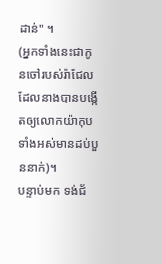ដាន់" ។
(អ្នកទាំងនេះជាកូនចៅរបស់រ៉ាជែល ដែលនាងបានបង្កើតឲ្យលោកយ៉ាកុប ទាំងអស់មានដប់បួននាក់)។
បន្ទាប់មក ទង់ជ័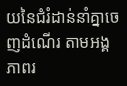យនៃជំរំដាន់នាំគ្នាចេញដំណើរ តាមអង្គភាពរ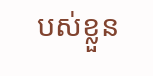បស់ខ្លួន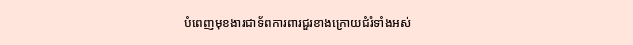បំពេញមុខងារជាទ័ពការពារជួរខាងក្រោយជំរំទាំងអស់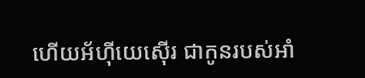ហើយអ័ហ៊ីយេស៊ើរ ជាកូនរបស់អាំ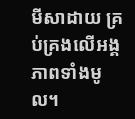មីសាដាយ គ្រប់គ្រងលើអង្គភាពទាំងមូល។